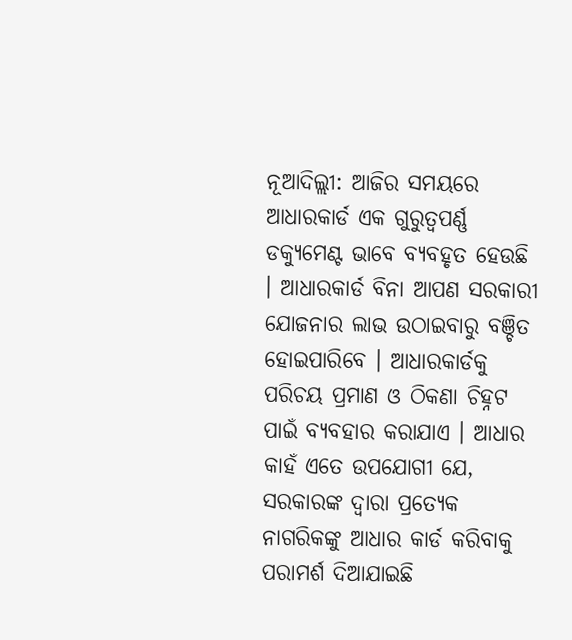ନୂଆଦିଲ୍ଲୀ: ଆଜିର ସମୟରେ ଆଧାରକାର୍ଡ ଏକ ଗୁରୁତ୍ୱପର୍ଣ୍ଣ ଡକ୍ୟୁମେଣ୍ଟ ଭାବେ ବ୍ୟବହୃତ ହେଉଛି । ଆଧାରକାର୍ଡ ବିନା ଆପଣ ସରକାରୀ ଯୋଜନାର ଲାଭ ଉଠାଇବାରୁ ବଞ୍ଚିତ ହୋଇପାରିବେ । ଆଧାରକାର୍ଡକୁ ପରିଚୟ ପ୍ରମାଣ ଓ ଠିକଣା ଚିହ୍ନଟ ପାଇଁ ବ୍ୟବହାର କରାଯାଏ । ଆଧାର କାହଁ ଏତେ ଉପଯୋଗୀ ଯେ, ସରକାରଙ୍କ ଦ୍ୱାରା ପ୍ରତ୍ୟେକ ନାଗରିକଙ୍କୁ ଆଧାର କାର୍ଡ କରିବାକୁ ପରାମର୍ଶ ଦିଆଯାଇଛି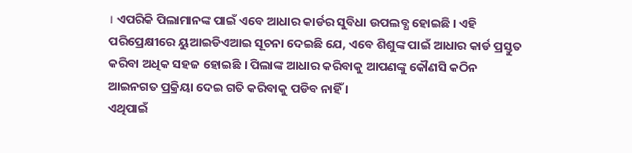। ଏପରିକି ପିଲାମାନଙ୍କ ପାଇଁ ଏବେ ଆଧାର କାର୍ଡର ସୁବିଧା ଉପଲବ୍ଧ ହୋଇଛି । ଏହି ପରିପ୍ରେକ୍ଷୀରେ ୟୁଆଇଡିଏଆଇ ସୂଚନା ଦେଇଛି ଯେ, ଏବେ ଶିଶୁଙ୍କ ପାଇଁ ଆଧାର କାର୍ଡ ପ୍ରସ୍ତୁତ କରିବା ଅଧିକ ସହଜ ହୋଇଛି । ପିଲାଙ୍କ ଆଧାର କରିବାକୁ ଆପଣଙ୍କୁ କୌଣସି କଠିନ ଆଇନଗତ ପ୍ରକ୍ରିୟା ଦେଇ ଗତି କରିବାକୁ ପଡିବ ନାହିଁ ।
ଏଥିପାଇଁ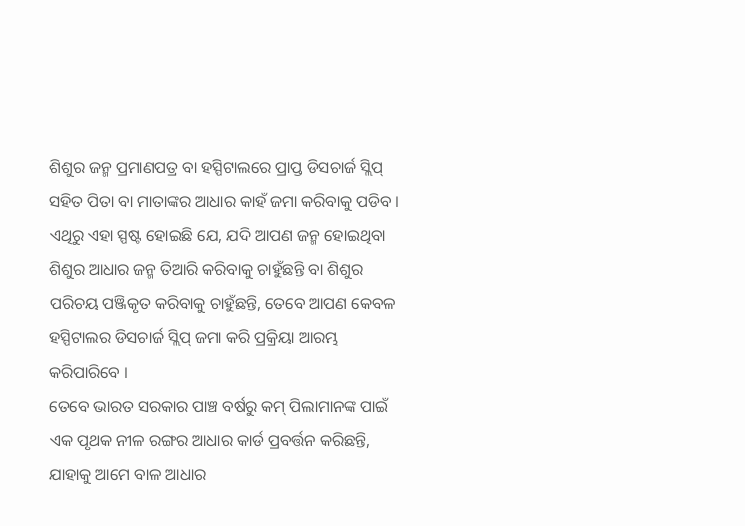ଶିଶୁର ଜନ୍ମ ପ୍ରମାଣପତ୍ର ବା ହସ୍ପିଟାଲରେ ପ୍ରାପ୍ତ ଡିସଚାର୍ଜ ସ୍ଲିପ୍ ସହିତ ପିତା ବା ମାତାଙ୍କର ଆଧାର କାହଁ ଜମା କରିବାକୁ ପଡିବ । ଏଥିରୁ ଏହା ସ୍ପଷ୍ଟ ହୋଇଛି ଯେ, ଯଦି ଆପଣ ଜନ୍ମ ହୋଇଥିବା ଶିଶୁର ଆଧାର ଜନ୍ମ ତିଆରି କରିବାକୁ ଚାହୁଁଛନ୍ତି ବା ଶିଶୁର ପରିଚୟ ପଞ୍ଜିକୃତ କରିବାକୁ ଚାହୁଁଛନ୍ତି, ତେବେ ଆପଣ କେବଳ ହସ୍ପିଟାଲର ଡିସଚାର୍ଜ ସ୍ଲିପ୍ ଜମା କରି ପ୍ରକ୍ରିୟା ଆରମ୍ଭ କରିପାରିବେ ।
ତେବେ ଭାରତ ସରକାର ପାଞ୍ଚ ବର୍ଷରୁ କମ୍ ପିଲାମାନଙ୍କ ପାଇଁ ଏକ ପୃଥକ ନୀଳ ରଙ୍ଗର ଆଧାର କାର୍ଡ ପ୍ରବର୍ତ୍ତନ କରିଛନ୍ତି, ଯାହାକୁ ଆମେ ବାଳ ଆଧାର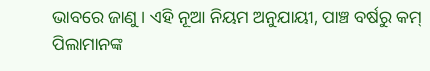ଭାବରେ ଜାଣୁ । ଏହି ନୂଆ ନିୟମ ଅନୁଯାୟୀ, ପାଞ୍ଚ ବର୍ଷରୁ କମ୍ ପିଲାମାନଙ୍କ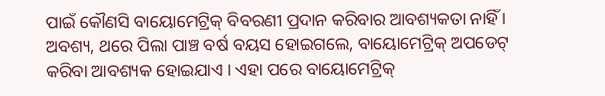ପାଇଁ କୌଣସି ବାୟୋମେଟ୍ରିକ୍ ବିବରଣୀ ପ୍ରଦାନ କରିବାର ଆବଶ୍ୟକତା ନାହିଁ । ଅବଶ୍ୟ, ଥରେ ପିଲା ପାଞ୍ଚ ବର୍ଷ ବୟସ ହୋଇଗଲେ, ବାୟୋମେଟ୍ରିକ୍ ଅପଡେଟ୍ କରିବା ଆବଶ୍ୟକ ହୋଇଯାଏ । ଏହା ପରେ ବାୟୋମେଟ୍ରିକ୍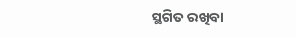ସ୍ଥଗିତ ରଖିବା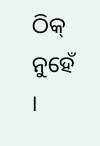ଠିକ୍ ନୁହେଁ ।